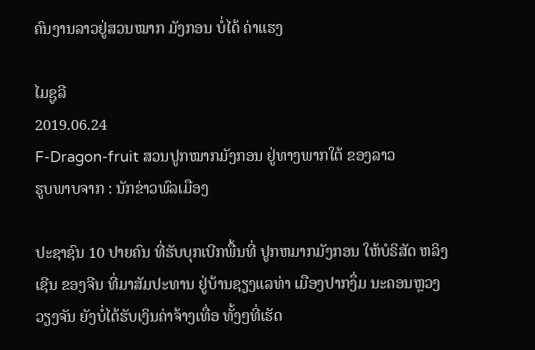ຄົນງານລາວຢູ່ສວນໝາກ ມັງກອນ ບໍ່ໄດ້ ຄ່າແຮງ

ໄມຊູລີ
2019.06.24
F-Dragon-fruit ສວນປູກໝາກມັງກອນ ຢູ່ທາງພາກໃຕ້ ຂອງລາວ
ຮູບພາບຈາກ : ນັກຂ່າວພົລເມືອງ

ປະຊາຊົນ 10 ປາຍຄົນ ທີ່ຮັບບຸກເບີກພື້ນທີ່ ປູກຫມາກມັງກອນ ໃຫ້ບໍຣິສັດ ຫລິງເຊີນ ຂອງຈີນ ທີ່ມາສັມປະທານ ຢູ່ບ້ານຊຽງແລທ່າ ເມືອງປາກງຶ່ມ ນະຄອນຫຼວງວຽງຈັນ ຍັງບໍ່ໄດ້ຮັບເງິນຄ່າຈ້າງເທື່ອ ທັ້ງໆທີ່ເຮັດ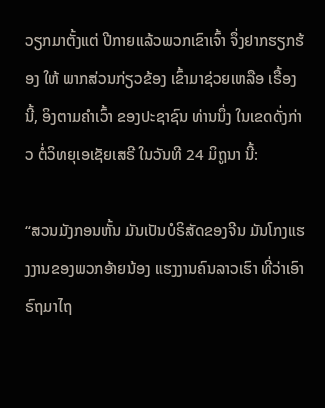ວຽກມາຕັ້ງແຕ່ ປີກາຍແລ້ວພວກເຂົາເຈົ້າ ຈຶ່ງຢາກຮຽກຮ້ອງ ໃຫ້ ພາກສ່ວນກ່ຽວຂ້ອງ ເຂົ້າມາຊ່ວຍເຫລືອ ເຣື້ອງນີ້, ອິງຕາມຄໍາເວົ້າ ຂອງປະຊາຊົນ ທ່ານນຶ່ງ ໃນເຂດດັ່ງກ່າວ ຕໍ່ວິທຍຸເອເຊັຍເສຣີ ໃນວັນທີ 24 ມິຖູນາ ນີ້:

“ສວນມັງກອນຫັ້ນ ມັນເປັນບໍຣິສັດຂອງຈີນ ມັນໂກງແຮງງານຂອງພວກອ້າຍນ້ອງ ແຮງງານຄົນລາວເຮົາ ທີ່ວ່າເອົາຣົຖມາໄຖ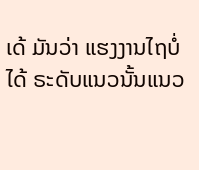ເດ້ ມັນວ່າ ແຮງງານໄຖບໍ່ໄດ້ ຣະດັບແນວນັ້ນແນວ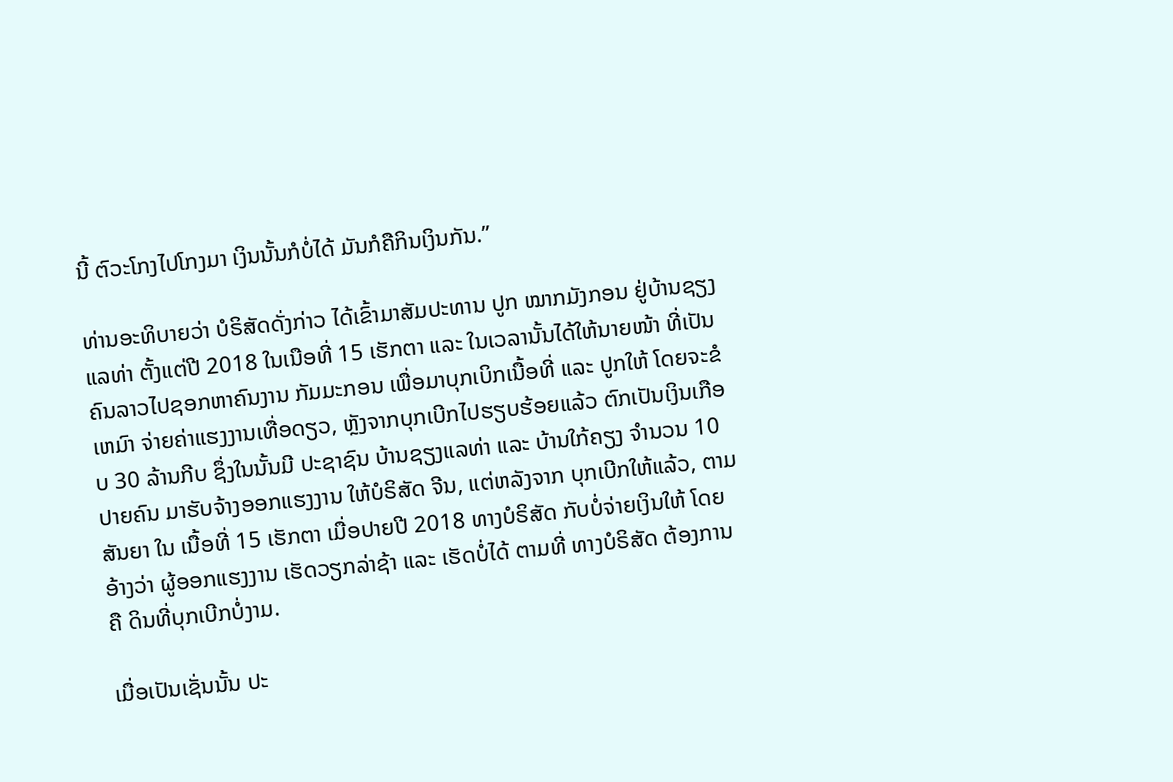ນີ້ ຕົວະໂກງໄປໂກງມາ ເງິນນັ້ນກໍບໍ່ໄດ້ ມັນກໍຄືກິນເງິນກັນ.”

ທ່ານອະທິບາຍວ່າ ບໍຣິສັດດັ່ງກ່າວ ໄດ້ເຂົ້າມາສັມປະທານ ປູກ ໝາກມັງກອນ ຢູ່ບ້ານຊຽງແລທ່າ ຕັ້ງແຕ່ປີ 2018 ໃນເນືອທີ່ 15 ເຮັກຕາ ແລະ ໃນເວລານັ້ນໄດ້ໃຫ້ນາຍໜ້າ ທີ່ເປັນຄົນລາວໄປຊອກຫາຄົນງານ ກັມມະກອນ ເພື່ອມາບຸກເບິກເນື້ອທີ່ ແລະ ປູກໃຫ້ ໂດຍຈະຂໍເຫມົາ ຈ່າຍຄ່າແຮງງານເທື່ອດຽວ, ຫຼັງຈາກບຸກເບີກໄປຮຽບຮ້ອຍແລ້ວ ຕົກເປັນເງິນເກືອບ 30 ລ້ານກີບ ຊຶ່ງໃນນັ້ນມີ ປະຊາຊົນ ບ້ານຊຽງແລທ່າ ແລະ ບ້ານໃກ້ຄຽງ ຈໍານວນ 10 ປາຍຄົນ ມາຮັບຈ້າງອອກແຮງງານ ໃຫ້ບໍຣິສັດ ຈີນ, ແຕ່ຫລັງຈາກ ບຸກເບີກໃຫ້ແລ້ວ, ຕາມສັນຍາ ໃນ ເນື້ອທີ່ 15 ເຮັກຕາ ເມື່ອປາຍປີ 2018 ທາງບໍຣິສັດ ກັບບໍ່ຈ່າຍເງິນໃຫ້ ໂດຍອ້າງວ່າ ຜູ້ອອກແຮງງານ ເຮັດວຽກລ່າຊ້າ ແລະ ເຮັດບໍ່ໄດ້ ຕາມທີ່ ທາງບໍຣິສັດ ຕ້ອງການ ຄື ດິນທີ່ບຸກເບີກບໍ່ງາມ.

ເມື່ອເປັນເຊັ່ນນັ້ນ ປະ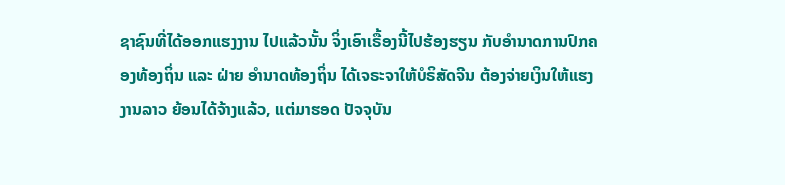ຊາຊົນທີ່ໄດ້ອອກແຮງງານ ໄປແລ້ວນັ້ນ ຈິ່ງເອົາເຣື້ອງນີ້ໄປຮ້ອງຮຽນ ກັບອໍານາດການປົກຄອງທ້ອງຖິ່ນ ແລະ ຝ່າຍ ອໍານາດທ້ອງຖິ່ນ ໄດ້ເຈຣະຈາໃຫ້ບໍຣິສັດຈີນ ຕ້ອງຈ່າຍເງິນໃຫ້ແຮງງານລາວ ຍ້ອນໄດ້ຈ້າງແລ້ວ, ແຕ່ມາຮອດ ປັຈຈຸບັນ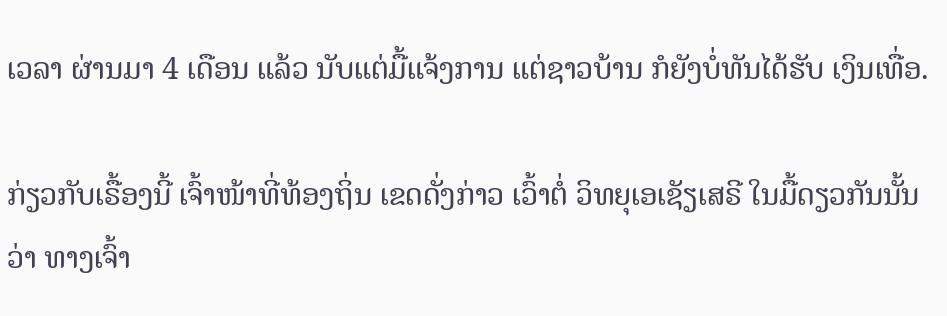ເວລາ ຜ່ານມາ 4 ເດືອນ ແລ້ວ ນັບແຕ່ມື້ແຈ້ງການ ແຕ່ຊາວບ້ານ ກໍຍັງບໍ່ທັນໄດ້ຮັບ ເງິນເທື່ອ.

ກ່ຽວກັບເຣື້ອງນີ້ ເຈົ້າໜ້າທີ່ທ້ອງຖິ່ນ ເຂດດັ່ງກ່າວ ເວົ້າຕໍ່ ວິທຍຸເອເຊັຽເສຣີ ໃນມື້ດຽວກັນນັ້ນວ່າ ທາງເຈົ້າ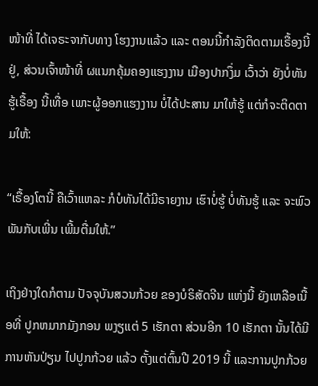ໜ້າທີ່ ໄດ້ເຈຣະຈາກັບທາງ ໂຮງງານແລ້ວ ແລະ ຕອນນີ້ກໍາລັງຕິດຕາມເຣື້ອງນີ້ຢູ່, ສ່ວນເຈົ້າໜ້າທີ່ ຜແນກຄຸ້ມຄອງແຮງງານ ເມືອງປາກງຶ່ມ ເວົ້າວ່າ ຍັງບໍ່ທັນຮູ້ເຣື້ອງ ນີ້ເທື່ອ ເພາະຜູ້ອອກແຮງງານ ບໍ່ໄດ້ປະສານ ມາໃຫ້ຮູ້ ແຕ່ກໍຈະຕິດຕາມໃຫ້:

“ເຣື້ອງໂຕນີ້ ຄືເວົ້າແຫລະ ກໍບໍທັນໄດ້ມີຣາຍງານ ເຮົາບໍ່ຮູ້ ບໍ່ທັນຮູ້ ແລະ ຈະພົວພັນກັບເພີ່ນ ເພີ້ມຕື່ມໃຫ້.”

ເຖິງຢ່າງໃດກໍຕາມ ປັຈຈຸບັນສວນກ້ວຍ ຂອງບໍຣິສັດຈີນ ແຫ່ງນີ້ ຍັງເຫລືອເນື້ອທີ່ ປູກຫມາກມັງກອນ ພງຽແຕ່ 5 ເຮັກຕາ ສ່ວນອີກ 10 ເຮັກຕາ ນັ້ນໄດ້ມີການຫັນປ່ຽນ ໄປປູກກ້ວຍ ແລ້ວ ຕັ້ງແຕ່ຕົ້ນປີ 2019 ນີ້ ແລະການປູກກ້ວຍ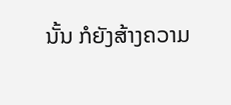ນັ້ນ ກໍຍັງສ້າງຄວາມ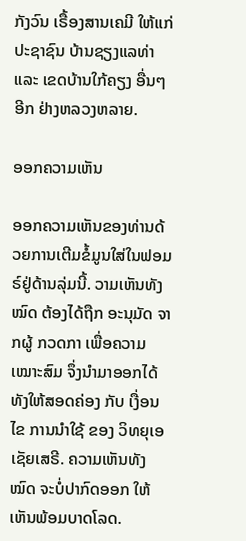ກັງວົນ ເຣື້ອງສານເຄມີ ໃຫ້ແກ່ປະຊາຊົນ ບ້ານຊຽງແລທ່າ ແລະ ເຂດບ້ານໃກ້ຄຽງ ອື່ນໆອີກ ຢ່າງຫລວງຫລາຍ.

ອອກຄວາມເຫັນ

ອອກຄວາມເຫັນຂອງທ່ານດ້ວຍການເຕີມຂໍ້ມູນໃສ່ໃນຟອມຣ໌ຢູ່ດ້ານລຸ່ມນີ້. ວາມເຫັນທັງໝົດ ຕ້ອງໄດ້ຖືກ ອະນຸມັດ ຈາກຜູ້ ກວດກາ ເພື່ອຄວາມເໝາະສົມ ຈຶ່ງນໍາມາອອກໄດ້ ທັງໃຫ້ສອດຄ່ອງ ກັບ ເງື່ອນໄຂ ການນຳໃຊ້ ຂອງ ວິທຍຸເອເຊັຍເສຣີ. ຄວາມເຫັນທັງໝົດ ຈະບໍ່ປາກົດອອກ ໃຫ້ເຫັນພ້ອມບາດໂລດ.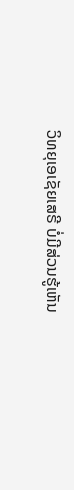ວິທຍຸເອເຊັຍເສຣີ ບໍ່ມີສ່ວນຮູ້ເຫັນ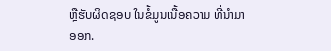ຫຼືຮັບຜິດຊອບ ໃນຂໍ້ມູນເນື້ອຄວາມ ທີ່ນໍາມາອອກ.